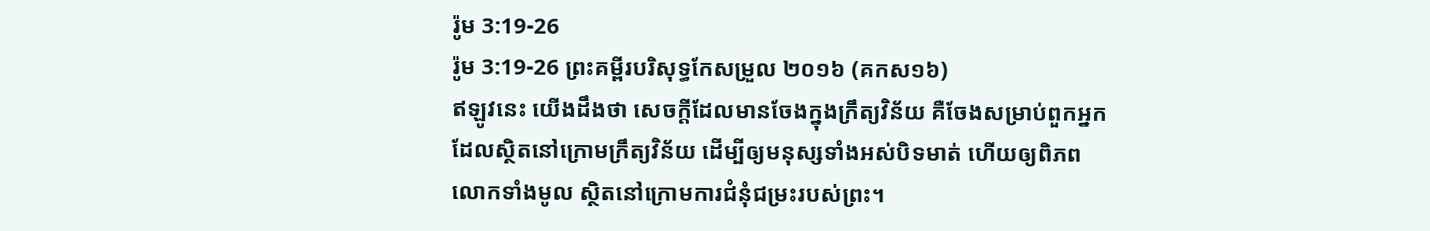រ៉ូម 3:19-26
រ៉ូម 3:19-26 ព្រះគម្ពីរបរិសុទ្ធកែសម្រួល ២០១៦ (គកស១៦)
ឥឡូវនេះ យើងដឹងថា សេចក្តីដែលមានចែងក្នុងក្រឹត្យវិន័យ គឺចែងសម្រាប់ពួកអ្នកដែលសិ្ថតនៅក្រោមក្រឹត្យវិន័យ ដើម្បីឲ្យមនុស្សទាំងអស់បិទមាត់ ហើយឲ្យពិភពលោកទាំងមូល ស្ថិតនៅក្រោមការជំនុំជម្រះរបស់ព្រះ។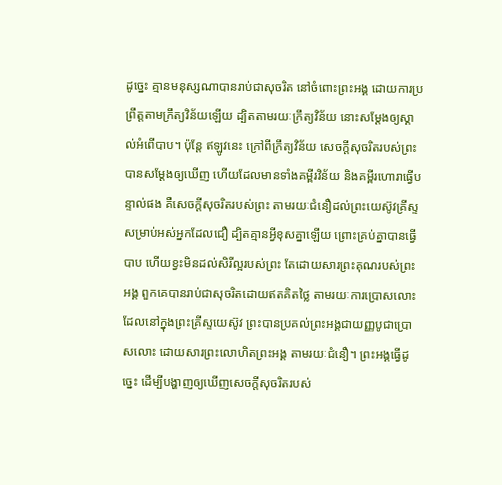ដូច្នេះ គ្មានមនុស្សណាបានរាប់ជាសុចរិត នៅចំពោះព្រះអង្គ ដោយការប្រព្រឹត្តតាមក្រឹត្យវិន័យឡើយ ដ្បិតតាមរយៈក្រឹត្យវិន័យ នោះសម្ដែងឲ្យស្គាល់អំពើបាប។ ប៉ុន្តែ ឥឡូវនេះ ក្រៅពីក្រឹត្យវិន័យ សេចក្តីសុចរិតរបស់ព្រះបានសម្ដែងឲ្យឃើញ ហើយដែលមានទាំងគម្ពីរវិន័យ និងគម្ពីរហោរាធ្វើបន្ទាល់ផង គឺសេចក្តីសុចរិតរបស់ព្រះ តាមរយៈជំនឿដល់ព្រះយេស៊ូវគ្រីស្ទ សម្រាប់អស់អ្នកដែលជឿ ដ្បិតគ្មានអ្វីខុសគ្នាឡើយ ព្រោះគ្រប់គ្នាបានធ្វើបាប ហើយខ្វះមិនដល់សិរីល្អរបស់ព្រះ តែដោយសារព្រះគុណរបស់ព្រះអង្គ ពួកគេបានរាប់ជាសុចរិតដោយឥតគិតថ្លៃ តាមរយៈការប្រោសលោះ ដែលនៅក្នុងព្រះគ្រីស្ទយេស៊ូវ ព្រះបានប្រគល់ព្រះអង្គជាយញ្ញបូជាប្រោសលោះ ដោយសារព្រះលោហិតព្រះអង្គ តាមរយៈជំនឿ។ ព្រះអង្គធ្វើដូច្នេះ ដើម្បីបង្ហាញឲ្យឃើញសេចក្តីសុចរិតរបស់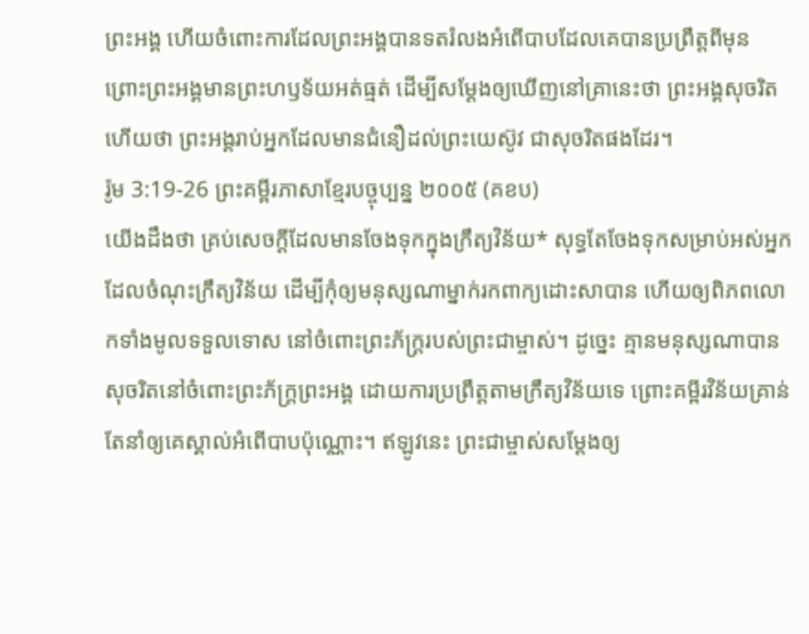ព្រះអង្គ ហើយចំពោះការដែលព្រះអង្គបានទតរំលងអំពើបាបដែលគេបានប្រព្រឹត្តពីមុន ព្រោះព្រះអង្គមានព្រះហឫទ័យអត់ធ្មត់ ដើម្បីសម្ដែងឲ្យឃើញនៅគ្រានេះថា ព្រះអង្គសុចរិត ហើយថា ព្រះអង្គរាប់អ្នកដែលមានជំនឿដល់ព្រះយេស៊ូវ ជាសុចរិតផងដែរ។
រ៉ូម 3:19-26 ព្រះគម្ពីរភាសាខ្មែរបច្ចុប្បន្ន ២០០៥ (គខប)
យើងដឹងថា គ្រប់សេចក្ដីដែលមានចែងទុកក្នុងក្រឹត្យវិន័យ* សុទ្ធតែចែងទុកសម្រាប់អស់អ្នកដែលចំណុះក្រឹត្យវិន័យ ដើម្បីកុំឲ្យមនុស្សណាម្នាក់រកពាក្យដោះសាបាន ហើយឲ្យពិភពលោកទាំងមូលទទួលទោស នៅចំពោះព្រះភ័ក្ត្ររបស់ព្រះជាម្ចាស់។ ដូច្នេះ គ្មានមនុស្សណាបានសុចរិតនៅចំពោះព្រះភ័ក្ត្រព្រះអង្គ ដោយការប្រព្រឹត្តតាមក្រឹត្យវិន័យទេ ព្រោះគម្ពីរវិន័យគ្រាន់តែនាំឲ្យគេស្គាល់អំពើបាបប៉ុណ្ណោះ។ ឥឡូវនេះ ព្រះជាម្ចាស់សម្តែងឲ្យ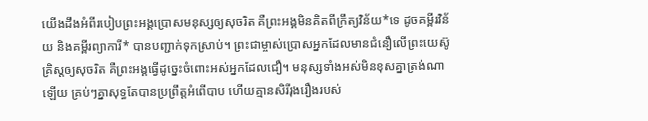យើងដឹងអំពីរបៀបព្រះអង្គប្រោសមនុស្សឲ្យសុចរិត គឺព្រះអង្គមិនគិតពីក្រឹត្យវិន័យ*ទេ ដូចគម្ពីរវិន័យ និងគម្ពីរព្យាការី* បានបញ្ជាក់ទុកស្រាប់។ ព្រះជាម្ចាស់ប្រោសអ្នកដែលមានជំនឿលើព្រះយេស៊ូគ្រិស្តឲ្យសុចរិត គឺព្រះអង្គធ្វើដូច្នេះចំពោះអស់អ្នកដែលជឿ។ មនុស្សទាំងអស់មិនខុសគ្នាត្រង់ណាឡើយ គ្រប់ៗគ្នាសុទ្ធតែបានប្រព្រឹត្តអំពើបាប ហើយគ្មានសិរីរុងរឿងរបស់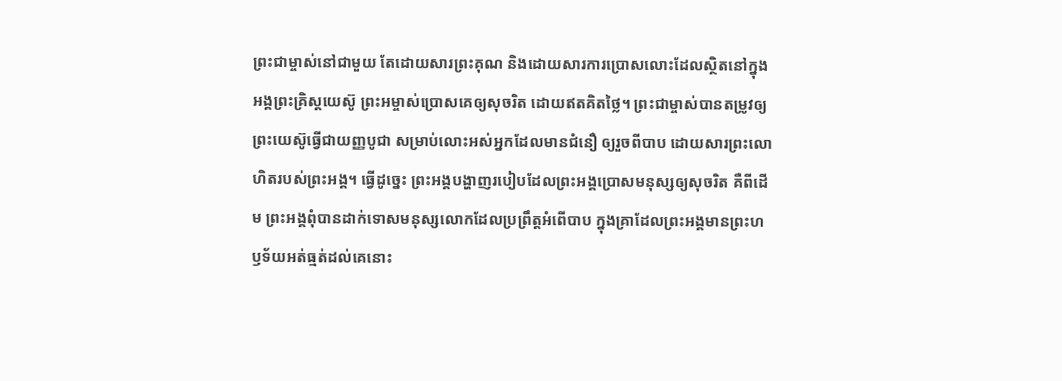ព្រះជាម្ចាស់នៅជាមួយ តែដោយសារព្រះគុណ និងដោយសារការប្រោសលោះដែលស្ថិតនៅក្នុងអង្គព្រះគ្រិស្តយេស៊ូ ព្រះអម្ចាស់ប្រោសគេឲ្យសុចរិត ដោយឥតគិតថ្លៃ។ ព្រះជាម្ចាស់បានតម្រូវឲ្យព្រះយេស៊ូធ្វើជាយញ្ញបូជា សម្រាប់លោះអស់អ្នកដែលមានជំនឿ ឲ្យរួចពីបាប ដោយសារព្រះលោហិតរបស់ព្រះអង្គ។ ធ្វើដូច្នេះ ព្រះអង្គបង្ហាញរបៀបដែលព្រះអង្គប្រោសមនុស្សឲ្យសុចរិត គឺពីដើម ព្រះអង្គពុំបានដាក់ទោសមនុស្សលោកដែលប្រព្រឹត្តអំពើបាប ក្នុងគ្រាដែលព្រះអង្គមានព្រះហឫទ័យអត់ធ្មត់ដល់គេនោះ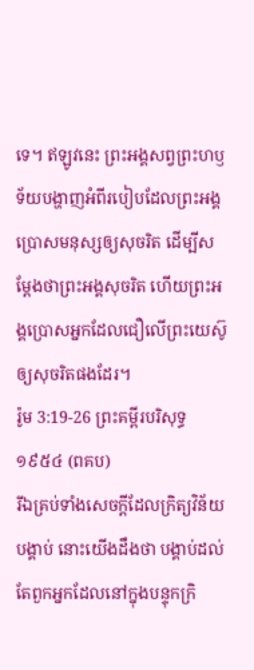ទេ។ ឥឡូវនេះ ព្រះអង្គសព្វព្រះហឫទ័យបង្ហាញអំពីរបៀបដែលព្រះអង្គប្រោសមនុស្សឲ្យសុចរិត ដើម្បីសម្តែងថាព្រះអង្គសុចរិត ហើយព្រះអង្គប្រោសអ្នកដែលជឿលើព្រះយេស៊ូឲ្យសុចរិតផងដែរ។
រ៉ូម 3:19-26 ព្រះគម្ពីរបរិសុទ្ធ ១៩៥៤ (ពគប)
រីឯគ្រប់ទាំងសេចក្ដីដែលក្រិត្យវិន័យបង្គាប់ នោះយើងដឹងថា បង្គាប់ដល់តែពួកអ្នកដែលនៅក្នុងបន្ទុកក្រិ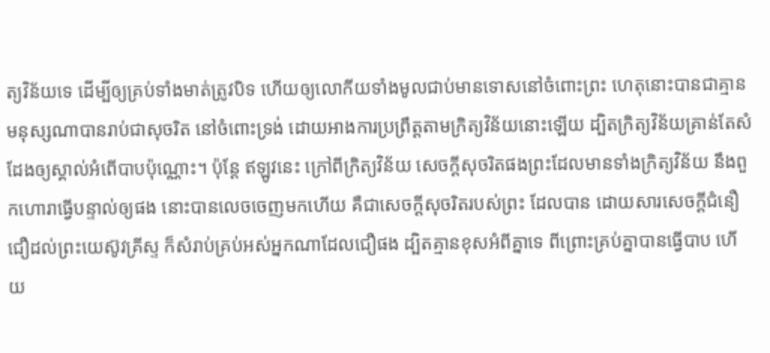ត្យវិន័យទេ ដើម្បីឲ្យគ្រប់ទាំងមាត់ត្រូវបិទ ហើយឲ្យលោកីយទាំងមូលជាប់មានទោសនៅចំពោះព្រះ ហេតុនោះបានជាគ្មានមនុស្សណាបានរាប់ជាសុចរិត នៅចំពោះទ្រង់ ដោយអាងការប្រព្រឹត្តតាមក្រិត្យវិន័យនោះឡើយ ដ្បិតក្រិត្យវិន័យគ្រាន់តែសំដែងឲ្យស្គាល់អំពើបាបប៉ុណ្ណោះ។ ប៉ុន្តែ ឥឡូវនេះ ក្រៅពីក្រិត្យវិន័យ សេចក្ដីសុចរិតផងព្រះដែលមានទាំងក្រិត្យវិន័យ នឹងពួកហោរាធ្វើបន្ទាល់ឲ្យផង នោះបានលេចចេញមកហើយ គឺជាសេចក្ដីសុចរិតរបស់ព្រះ ដែលបាន ដោយសារសេចក្ដីជំនឿជឿដល់ព្រះយេស៊ូវគ្រីស្ទ ក៏សំរាប់គ្រប់អស់អ្នកណាដែលជឿផង ដ្បិតគ្មានខុសអំពីគ្នាទេ ពីព្រោះគ្រប់គ្នាបានធ្វើបាប ហើយ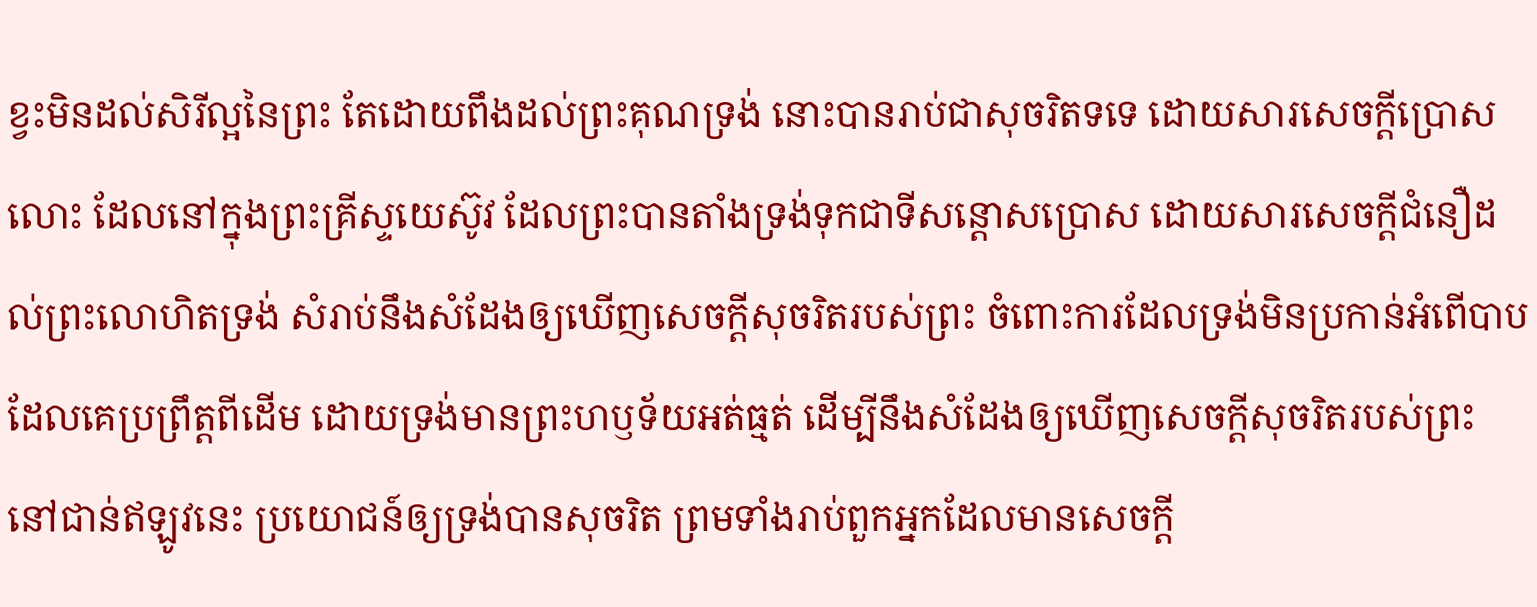ខ្វះមិនដល់សិរីល្អនៃព្រះ តែដោយពឹងដល់ព្រះគុណទ្រង់ នោះបានរាប់ជាសុចរិតទទេ ដោយសារសេចក្ដីប្រោសលោះ ដែលនៅក្នុងព្រះគ្រីស្ទយេស៊ូវ ដែលព្រះបានតាំងទ្រង់ទុកជាទីសន្តោសប្រោស ដោយសារសេចក្ដីជំនឿដល់ព្រះលោហិតទ្រង់ សំរាប់នឹងសំដែងឲ្យឃើញសេចក្ដីសុចរិតរបស់ព្រះ ចំពោះការដែលទ្រង់មិនប្រកាន់អំពើបាប ដែលគេប្រព្រឹត្តពីដើម ដោយទ្រង់មានព្រះហឫទ័យអត់ធ្មត់ ដើម្បីនឹងសំដែងឲ្យឃើញសេចក្ដីសុចរិតរបស់ព្រះ នៅជាន់ឥឡូវនេះ ប្រយោជន៍ឲ្យទ្រង់បានសុចរិត ព្រមទាំងរាប់ពួកអ្នកដែលមានសេចក្ដី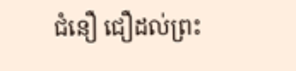ជំនឿ ជឿដល់ព្រះ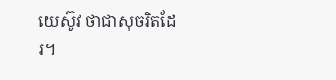យេស៊ូវ ថាជាសុចរិតដែរ។